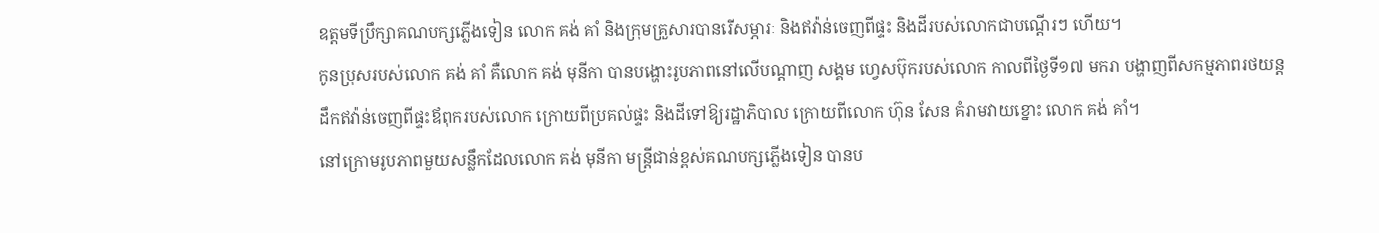ឧត្ដមទីប្រឹក្សាគណបក្សភ្លើងទៀន លោក គង់ គាំ និងក្រុមគ្រួសារបានរើសម្ភារៈ និងឥវ៉ាន់ចេញពីផ្ទះ និងដីរបស់លោកជាបណ្ដើរៗ ហើយ។
កូនប្រុសរបស់លោក គង់ គាំ គឺលោក គង់ មុនីកា បានបង្ហោះរូបភាពនៅលើបណ្ដាញ សង្គម ហ្វេសប៊ុករបស់លោក កាលពីថ្ងៃទី១៧ មករា បង្ហាញពីសកម្មភាពរថយន្តដឹកឥវ៉ាន់ចេញពីផ្ទះឪពុករបស់លោក ក្រោយពីប្រគល់ផ្ទះ និងដីទៅឱ្យរដ្ឋាភិបាល ក្រោយពីលោក ហ៊ុន សែន គំរាមវាយខ្នោះ លោក គង់ គាំ។
នៅក្រោមរូបភាពមួយសន្លឹកដែលលោក គង់ មុនីកា មន្ត្រីជាន់ខ្ពស់គណបក្សភ្លើងទៀន បានប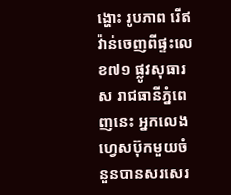ង្ហោះ រូបភាព រើឥវ៉ាន់ចេញពីផ្ទះលេខ៧១ ផ្លូវសុធារស រាជធានីភ្នំពេញនេះ អ្នកលេងហ្វេសប៊ុកមួយចំនួនបានសរសេរ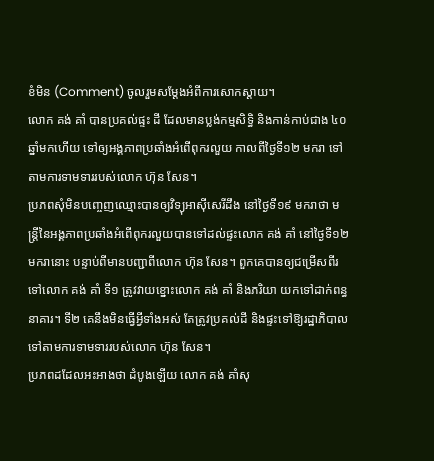ខំមិន (Comment) ចូលរួមសម្ដែងអំពីការសោកស្ដាយ។
លោក គង់ គាំ បានប្រគល់ផ្ទះ ដី ដែលមានប្លង់កម្មសិទ្ធិ និងកាន់កាប់ជាង ៤០ឆ្នាំមកហើយ ទៅឲ្យអង្គភាពប្រឆាំងអំពើពុករលួយ កាលពីថ្ងៃទី១២ មករា ទៅតាមការទាមទាររបស់លោក ហ៊ុន សែន។
ប្រភពសុំមិនបញ្ចេញឈ្មោះបានឲ្យវិទ្យុអាស៊ីសេរីដឹង នៅថ្ងៃទី១៩ មករាថា មន្ត្រីនៃអង្គភាពប្រឆាំងអំពើពុករលួយបានទៅដល់ផ្ទះលោក គង់ គាំ នៅថ្ងៃទី១២ មករានោះ បន្ទាប់ពីមានបញ្ជាពីលោក ហ៊ុន សែន។ ពួកគេបានឲ្យជម្រើសពីរទៅលោក គង់ គាំ ទី១ ត្រូវវាយខ្នោះលោក គង់ គាំ និងភរិយា យកទៅដាក់ពន្ធនាគារ។ ទី២ គេនឹងមិនធ្វើអ្វីទាំងអស់ តែត្រូវប្រគល់ដី និងផ្ទះទៅឱ្យរដ្ឋាភិបាល ទៅតាមការទាមទាររបស់លោក ហ៊ុន សែន។
ប្រភពដដែលអះអាងថា ដំបូងឡើយ លោក គង់ គាំសុ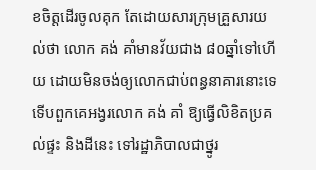ខចិត្តដើរចូលគុក តែដោយសារក្រុមគ្រួសារយល់ថា លោក គង់ គាំមានវ័យជាង ៨០ឆ្នាំទៅហើយ ដោយមិនចង់ឲ្យលោកជាប់ពន្ធនាគារនោះទេ ទើបពួកគេអង្វរលោក គង់ គាំ ឱ្យធ្វើលិខិតប្រគល់ផ្ទះ និងដីនេះ ទៅរដ្ឋាភិបាលជាថ្នូរ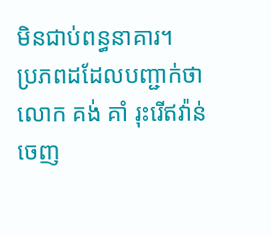មិនជាប់ពន្ធនាគារ។
ប្រភពដដែលបញ្ជាក់ថា លោក គង់ គាំ រុះរើឥវ៉ាន់ចេញ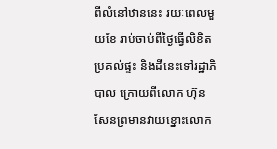ពីលំនៅឋាននេះ រយៈពេលមួយខែ រាប់ចាប់ពីថ្ងៃធ្វើលិខិតប្រគល់ផ្ទះ និងដីនេះទៅរដ្ឋាភិបាល ក្រោយពីលោក ហ៊ុន សែនព្រមានវាយខ្នោះលោក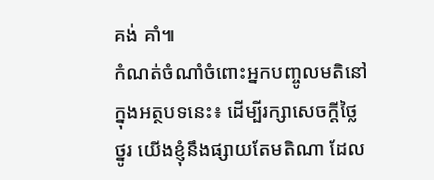គង់ គាំ៕
កំណត់ចំណាំចំពោះអ្នកបញ្ចូលមតិនៅក្នុងអត្ថបទនេះ៖ ដើម្បីរក្សាសេចក្ដីថ្លៃថ្នូរ យើងខ្ញុំនឹងផ្សាយតែមតិណា ដែល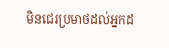មិនជេរប្រមាថដល់អ្នកដ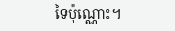ទៃប៉ុណ្ណោះ។